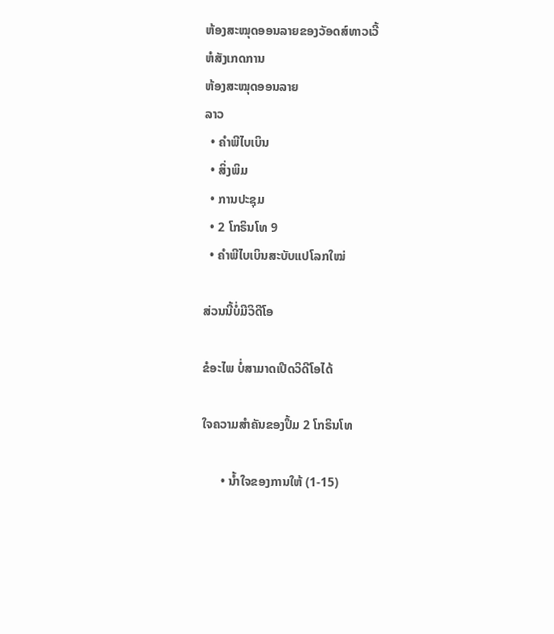ຫ້ອງສະໝຸດອອນລາຍຂອງວັອດສ໌ທາວເວີ້
ຫໍສັງເກດການ
ຫ້ອງສະໝຸດອອນລາຍ
ລາວ
  • ຄຳພີໄບເບິນ
  • ສິ່ງພິມ
  • ການປະຊຸມ
  • 2 ໂກຣິນໂທ 9
  • ຄຳພີໄບເບິນສະບັບແປໂລກໃໝ່

ສ່ວນນີ້ບໍ່ມີວິດີໂອ

ຂໍອະໄພ ບໍ່ສາມາດເປີດວິດີໂອໄດ້

ໃຈຄວາມສຳຄັນຂອງປຶ້ມ 2 ໂກຣິນໂທ

      • ນ້ຳໃຈຂອງການໃຫ້ (1-15)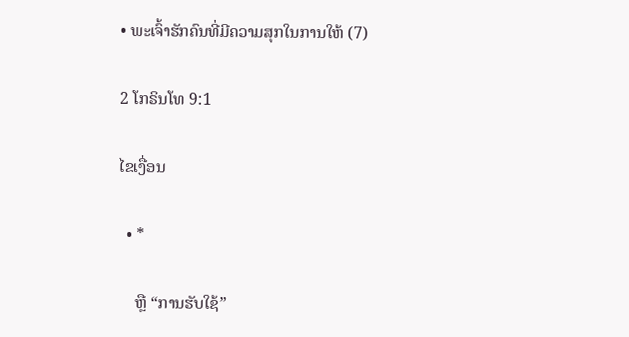• ພະເຈົ້າຮັກຄົນທີ່ມີຄວາມສຸກໃນການໃຫ້ (7)

2 ໂກຣິນໂທ 9:1

ໄຂເງື່ອນ

  • *

    ຫຼື “ການຮັບໃຊ້”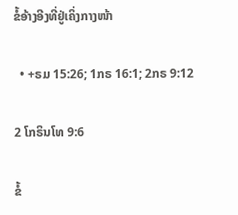ຂໍ້ອ້າງອີງທີ່ຢູ່ເຄິ່ງກາງໜ້າ

  • +ຣມ 15:26; 1ກຣ 16:1; 2ກຣ 9:12

2 ໂກຣິນໂທ 9:6

ຂໍ້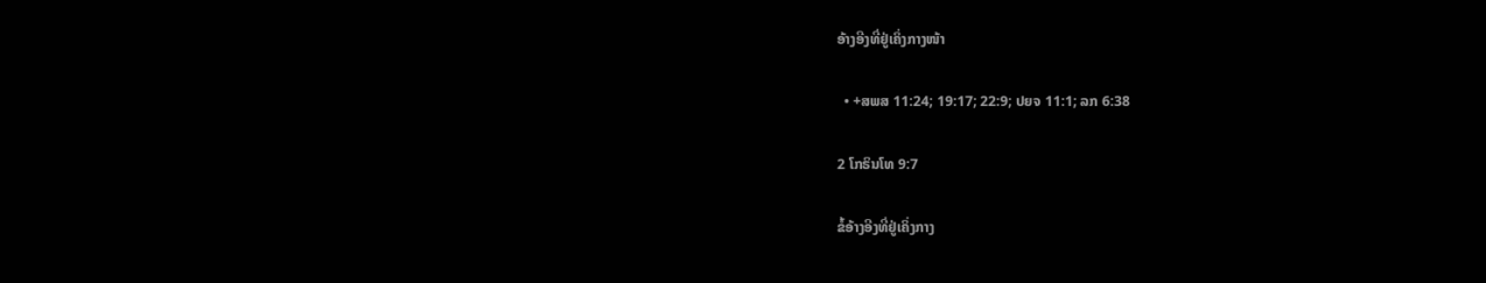ອ້າງອີງທີ່ຢູ່ເຄິ່ງກາງໜ້າ

  • +ສພສ 11:24; 19:17; 22:9; ປຍຈ 11:1; ລກ 6:38

2 ໂກຣິນໂທ 9:7

ຂໍ້ອ້າງອີງທີ່ຢູ່ເຄິ່ງກາງ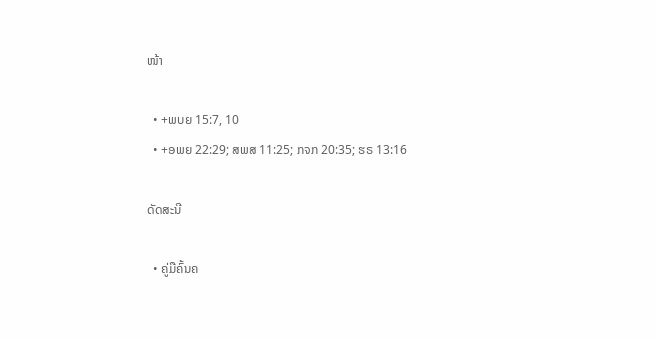ໜ້າ

  • +ພບຍ 15:7, 10
  • +ອພຍ 22:29; ສພສ 11:25; ກຈກ 20:35; ຮຣ 13:16

ດັດສະນີ

  • ຄູ່ມືຄົ້ນຄ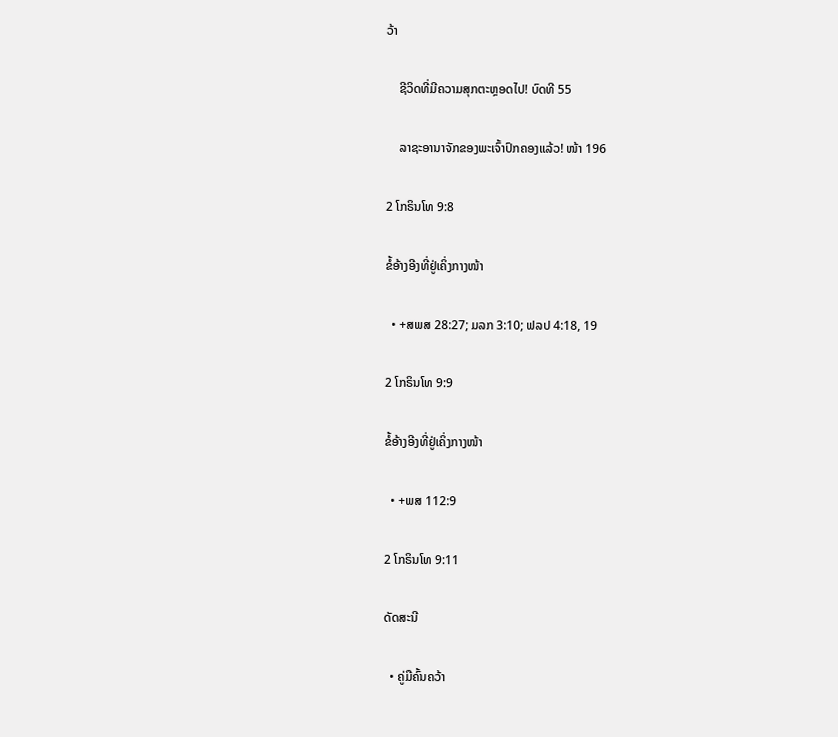ວ້າ

    ຊີວິດທີ່ມີຄວາມສຸກຕະຫຼອດໄປ! ບົດທີ 55

    ລາຊະອານາຈັກຂອງພະເຈົ້າປົກຄອງແລ້ວ! ໜ້າ 196

2 ໂກຣິນໂທ 9:8

ຂໍ້ອ້າງອີງທີ່ຢູ່ເຄິ່ງກາງໜ້າ

  • +ສພສ 28:27; ມລກ 3:10; ຟລປ 4:18, 19

2 ໂກຣິນໂທ 9:9

ຂໍ້ອ້າງອີງທີ່ຢູ່ເຄິ່ງກາງໜ້າ

  • +ພສ 112:9

2 ໂກຣິນໂທ 9:11

ດັດສະນີ

  • ຄູ່ມືຄົ້ນຄວ້າ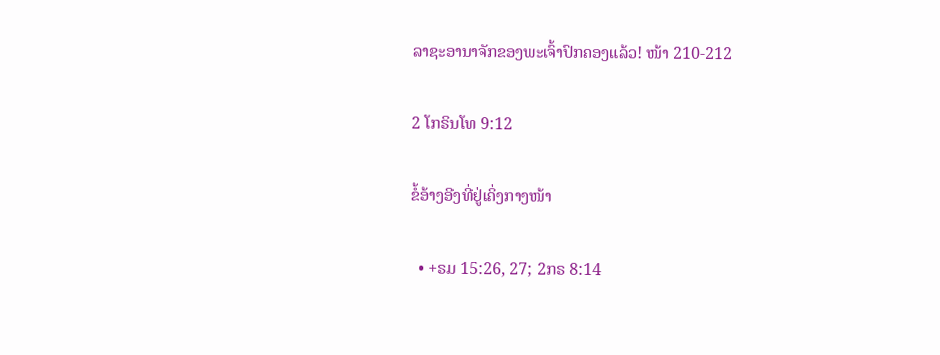ລາຊະອານາຈັກຂອງພະເຈົ້າປົກຄອງແລ້ວ! ໜ້າ 210-212

2 ໂກຣິນໂທ 9:12

ຂໍ້ອ້າງອີງທີ່ຢູ່ເຄິ່ງກາງໜ້າ

  • +ຣມ 15:26, 27; 2ກຣ 8:14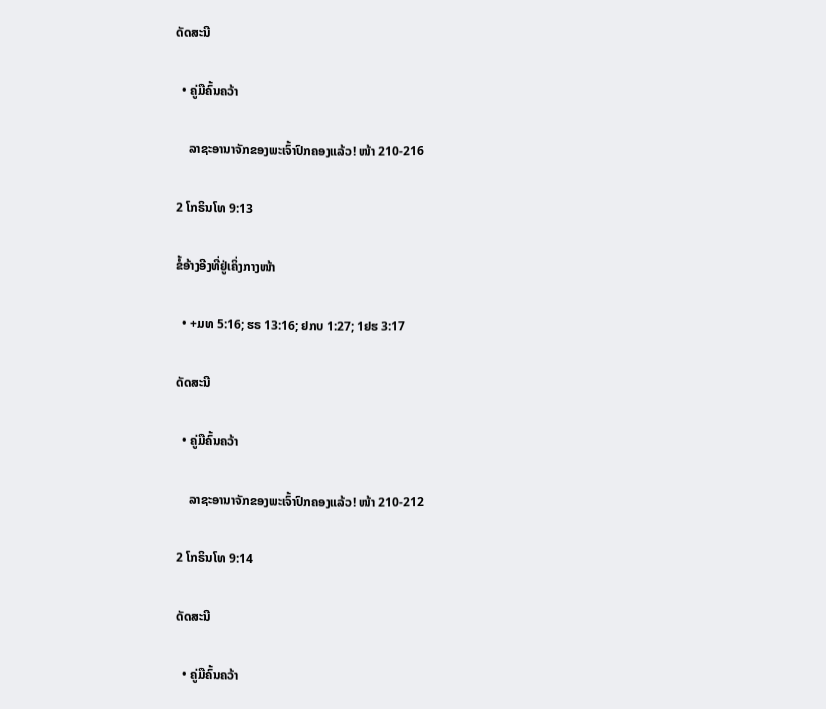ດັດສະນີ

  • ຄູ່ມືຄົ້ນຄວ້າ

    ລາຊະອານາຈັກຂອງພະເຈົ້າປົກຄອງແລ້ວ! ໜ້າ 210-216

2 ໂກຣິນໂທ 9:13

ຂໍ້ອ້າງອີງທີ່ຢູ່ເຄິ່ງກາງໜ້າ

  • +ມທ 5:16; ຮຣ 13:16; ຢກບ 1:27; 1ຢຮ 3:17

ດັດສະນີ

  • ຄູ່ມືຄົ້ນຄວ້າ

    ລາຊະອານາຈັກຂອງພະເຈົ້າປົກຄອງແລ້ວ! ໜ້າ 210-212

2 ໂກຣິນໂທ 9:14

ດັດສະນີ

  • ຄູ່ມືຄົ້ນຄວ້າ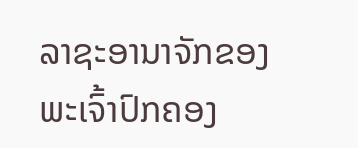ລາຊະອານາຈັກຂອງພະເຈົ້າປົກຄອງ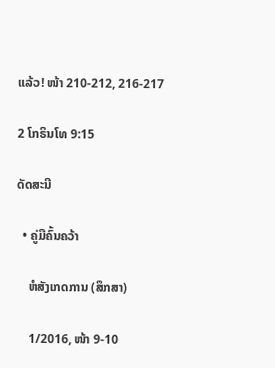ແລ້ວ! ໜ້າ 210-212, 216-217

2 ໂກຣິນໂທ 9:15

ດັດສະນີ

  • ຄູ່ມືຄົ້ນຄວ້າ

    ຫໍສັງເກດການ (ສຶກສາ)

    1/2016, ໜ້າ 9-10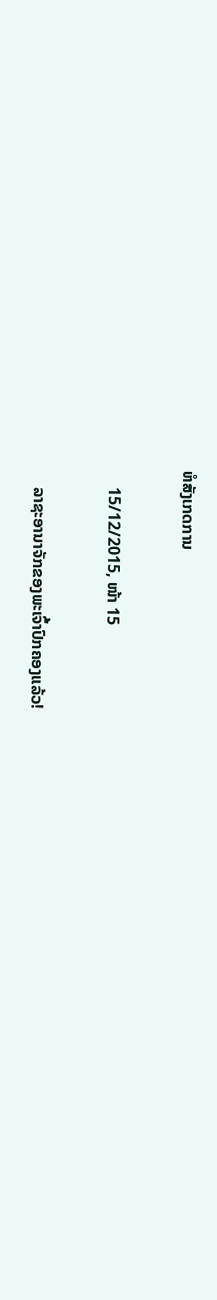ຫໍສັງເກດການ

    15/12/2015, ໜ້າ 15

    ລາຊະອານາຈັກຂອງພະເຈົ້າປົກຄອງແລ້ວ!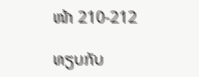ໜ້າ 210-212

ທຽບກັບ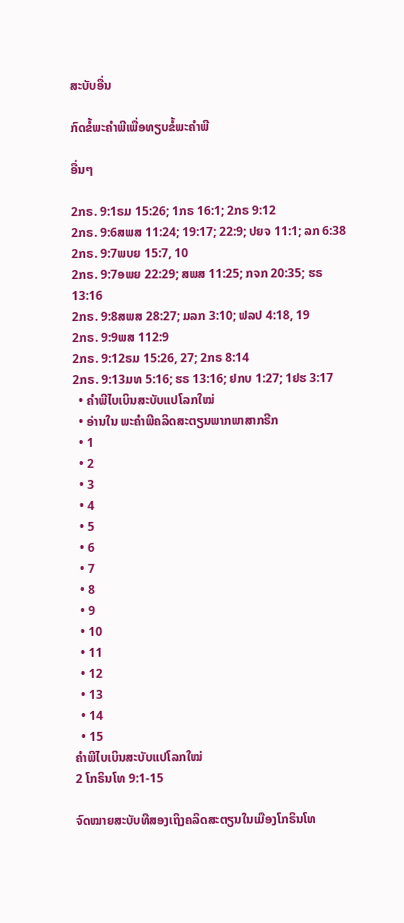ສະບັບອື່ນ

ກົດຂໍ້ພະຄຳພີເພື່ອທຽບຂໍ້ພະຄຳພີ

ອື່ນໆ

2ກຣ. 9:1ຣມ 15:26; 1ກຣ 16:1; 2ກຣ 9:12
2ກຣ. 9:6ສພສ 11:24; 19:17; 22:9; ປຍຈ 11:1; ລກ 6:38
2ກຣ. 9:7ພບຍ 15:7, 10
2ກຣ. 9:7ອພຍ 22:29; ສພສ 11:25; ກຈກ 20:35; ຮຣ 13:16
2ກຣ. 9:8ສພສ 28:27; ມລກ 3:10; ຟລປ 4:18, 19
2ກຣ. 9:9ພສ 112:9
2ກຣ. 9:12ຣມ 15:26, 27; 2ກຣ 8:14
2ກຣ. 9:13ມທ 5:16; ຮຣ 13:16; ຢກບ 1:27; 1ຢຮ 3:17
  • ຄຳພີໄບເບິນສະບັບແປໂລກໃໝ່
  • ອ່ານໃນ ພະຄຳພີຄລິດສະຕຽນພາກພາສາກຣີກ
  • 1
  • 2
  • 3
  • 4
  • 5
  • 6
  • 7
  • 8
  • 9
  • 10
  • 11
  • 12
  • 13
  • 14
  • 15
ຄຳພີໄບເບິນສະບັບແປໂລກໃໝ່
2 ໂກຣິນໂທ 9:1-15

ຈົດໝາຍສະບັບທີສອງເຖິງຄລິດສະຕຽນໃນເມືອງໂກຣິນໂທ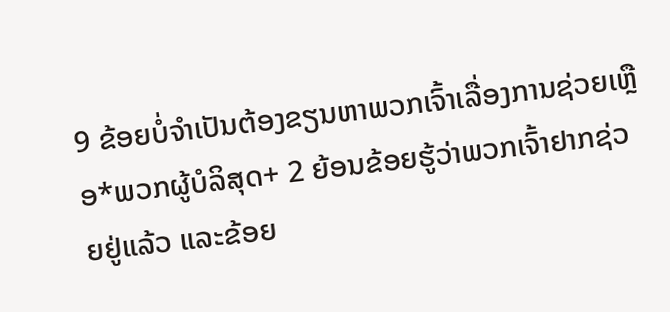9 ຂ້ອຍບໍ່ຈຳເປັນຕ້ອງຂຽນຫາພວກເຈົ້າເລື່ອງການຊ່ວຍເຫຼືອ*ພວກຜູ້ບໍລິສຸດ+ 2 ຍ້ອນຂ້ອຍຮູ້ວ່າພວກເຈົ້າຢາກຊ່ວຍຢູ່ແລ້ວ ແລະຂ້ອຍ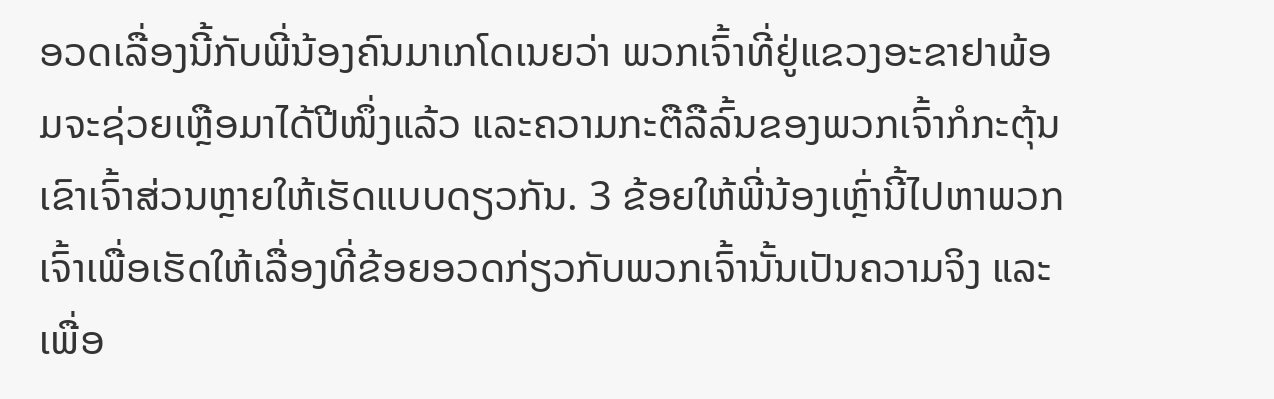ອວດເລື່ອງນີ້ກັບພີ່ນ້ອງຄົນມາເກໂດເນຍວ່າ ພວກເຈົ້າທີ່ຢູ່ແຂວງອະຂາຢາພ້ອມຈະຊ່ວຍເຫຼືອມາໄດ້ປີໜຶ່ງແລ້ວ ແລະຄວາມກະຕືລືລົ້ນຂອງພວກເຈົ້າກໍກະຕຸ້ນເຂົາເຈົ້າສ່ວນຫຼາຍໃຫ້ເຮັດແບບດຽວກັນ. 3 ຂ້ອຍໃຫ້ພີ່ນ້ອງເຫຼົ່ານີ້ໄປຫາພວກເຈົ້າເພື່ອເຮັດໃຫ້ເລື່ອງທີ່ຂ້ອຍອວດກ່ຽວກັບພວກເຈົ້ານັ້ນເປັນຄວາມຈິງ ແລະເພື່ອ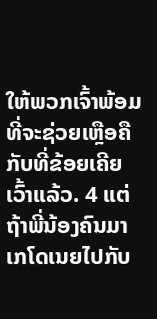ໃຫ້ພວກເຈົ້າພ້ອມທີ່ຈະຊ່ວຍເຫຼືອຄືກັບທີ່ຂ້ອຍເຄີຍເວົ້າແລ້ວ. 4 ແຕ່ຖ້າພີ່ນ້ອງຄົນມາເກໂດເນຍໄປກັບ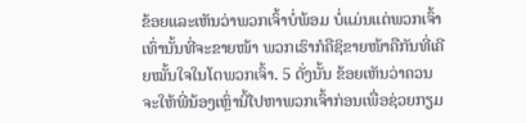ຂ້ອຍແລະເຫັນວ່າພວກເຈົ້າບໍ່ພ້ອມ ບໍ່ແມ່ນແຕ່ພວກເຈົ້າເທົ່ານັ້ນທີ່ຈະຂາຍໜ້າ ພວກເຮົາກໍຄືຊິຂາຍໜ້າຄືກັນທີ່ເຄີຍໝັ້ນໃຈໃນໂຕພວກເຈົ້າ. 5 ດັ່ງນັ້ນ ຂ້ອຍເຫັນວ່າຄວນຈະໃຫ້ພີ່ນ້ອງເຫຼົ່ານີ້ໄປຫາພວກເຈົ້າກ່ອນເພື່ອຊ່ວຍກຽມ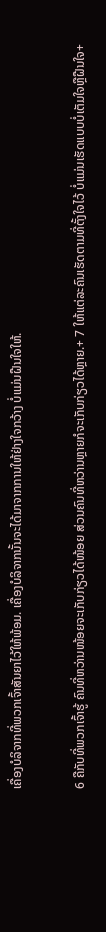ເຄື່ອງບໍລິຈາກທີ່ພວກເຈົ້າສັນຍາໄວ້ໃຫ້ພ້ອມ. ເຄື່ອງບໍລິຈາກນັ້ນຈະໄດ້ມາຈາກການໃຫ້ຢ່າງໃຈກວ້າງ ບໍ່ແມ່ນຝືນໃຈໃຫ້.

6 ຄືກັບທີ່ພວກເຈົ້າຮູ້ ຄົນທີ່ຫວ່ານໜ້ອຍຈະເກັບກ່ຽວໄດ້ໜ້ອຍ ສ່ວນຄົນທີ່ຫວ່ານຫຼາຍກໍຈະເກັບກ່ຽວໄດ້ຫຼາຍ.+ 7 ໃຫ້ແຕ່ລະຄົນເຮັດຕາມທີ່ຕັ້ງໃຈໄວ້ ບໍ່ແມ່ນເຮັດແບບບໍ່ເຕັມໃຈຫຼືຝືນໃຈ+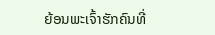ຍ້ອນພະເຈົ້າຮັກຄົນທີ່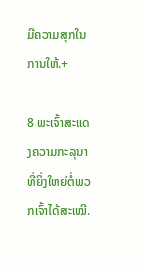ມີຄວາມສຸກໃນການໃຫ້.+

8 ພະເຈົ້າສະແດງຄວາມກະລຸນາທີ່ຍິ່ງໃຫຍ່ຕໍ່ພວກເຈົ້າໄດ້ສະເໝີ.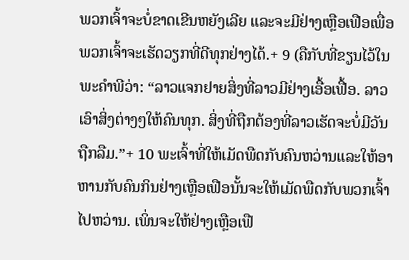ພວກເຈົ້າຈະບໍ່ຂາດເຂີນຫຍັງເລີຍ ແລະຈະມີຢ່າງເຫຼືອເຟືອເພື່ອພວກເຈົ້າຈະເຮັດວຽກທີ່ດີທຸກຢ່າງໄດ້.+ 9 (ຄືກັບທີ່ຂຽນໄວ້ໃນພະຄຳພີວ່າ: “ລາວແຈກຢາຍສິ່ງທີ່ລາວມີຢ່າງເອື້ອເຟື້ອ. ລາວເອົາສິ່ງຕ່າງໆໃຫ້ຄົນທຸກ. ສິ່ງທີ່ຖືກຕ້ອງທີ່ລາວເຮັດຈະບໍ່ມີວັນຖືກລືມ.”+ 10 ພະເຈົ້າທີ່ໃຫ້ເມັດພືດກັບຄົນຫວ່ານແລະໃຫ້ອາຫານກັບຄົນກິນຢ່າງເຫຼືອເຟືອນັ້ນຈະໃຫ້ເມັດພືດກັບພວກເຈົ້າໄປຫວ່ານ. ເພິ່ນຈະໃຫ້ຢ່າງເຫຼືອເຟື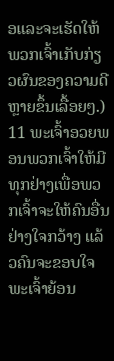ອແລະຈະເຮັດໃຫ້ພວກເຈົ້າເກັບກ່ຽວຜົນຂອງຄວາມດີຫຼາຍຂຶ້ນເລື້ອຍໆ.) 11 ພະເຈົ້າອວຍພອນພວກເຈົ້າໃຫ້ມີທຸກຢ່າງເພື່ອພວກເຈົ້າຈະໃຫ້ຄົນອື່ນຢ່າງໃຈກວ້າງ ແລ້ວຄົນຈະຂອບໃຈພະເຈົ້າຍ້ອນ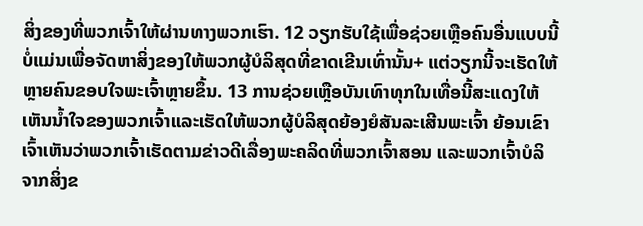ສິ່ງຂອງທີ່ພວກເຈົ້າໃຫ້ຜ່ານທາງພວກເຮົາ. 12 ວຽກຮັບໃຊ້ເພື່ອຊ່ວຍເຫຼືອຄົນອື່ນແບບນີ້ ບໍ່ແມ່ນເພື່ອຈັດຫາສິ່ງຂອງໃຫ້ພວກຜູ້ບໍລິສຸດທີ່ຂາດເຂີນເທົ່ານັ້ນ+ ແຕ່ວຽກນີ້ຈະເຮັດໃຫ້ຫຼາຍຄົນຂອບໃຈພະເຈົ້າຫຼາຍຂຶ້ນ. 13 ການຊ່ວຍເຫຼືອບັນເທົາທຸກໃນເທື່ອນີ້ສະແດງໃຫ້ເຫັນນ້ຳໃຈຂອງພວກເຈົ້າແລະເຮັດໃຫ້ພວກຜູ້ບໍລິສຸດຍ້ອງຍໍສັນລະເສີນພະເຈົ້າ ຍ້ອນເຂົາເຈົ້າເຫັນວ່າພວກເຈົ້າເຮັດຕາມຂ່າວດີເລື່ອງພະຄລິດທີ່ພວກເຈົ້າສອນ ແລະພວກເຈົ້າບໍລິຈາກສິ່ງຂ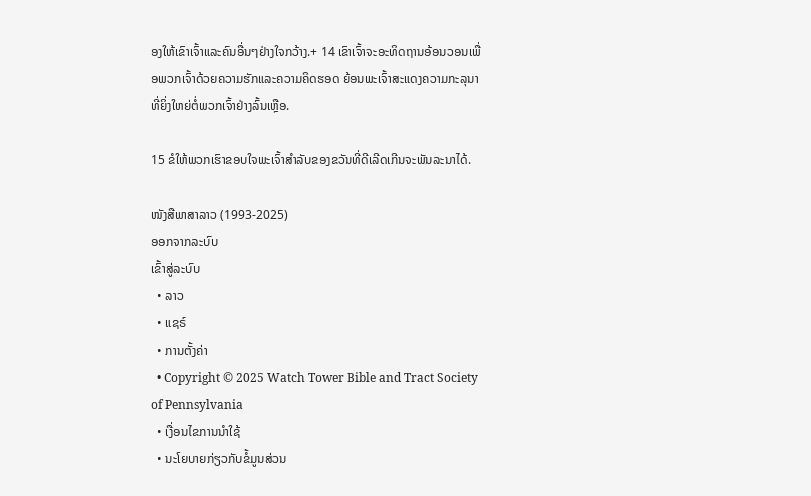ອງໃຫ້ເຂົາເຈົ້າແລະຄົນອື່ນໆຢ່າງໃຈກວ້າງ.+ 14 ເຂົາເຈົ້າຈະອະທິດຖານອ້ອນວອນເພື່ອພວກເຈົ້າດ້ວຍຄວາມຮັກແລະຄວາມຄິດຮອດ ຍ້ອນພະເຈົ້າສະແດງຄວາມກະລຸນາທີ່ຍິ່ງໃຫຍ່ຕໍ່ພວກເຈົ້າຢ່າງລົ້ນເຫຼືອ.

15 ຂໍໃຫ້ພວກເຮົາຂອບໃຈພະເຈົ້າສຳລັບຂອງຂວັນທີ່ດີເລີດເກີນຈະພັນລະນາໄດ້.

ໜັງສືພາສາລາວ (1993-2025)
ອອກຈາກລະບົບ
ເຂົ້າສູ່ລະບົບ
  • ລາວ
  • ແຊຣ໌
  • ການຕັ້ງຄ່າ
  • Copyright © 2025 Watch Tower Bible and Tract Society of Pennsylvania
  • ເງື່ອນໄຂການນຳໃຊ້
  • ນະໂຍບາຍກ່ຽວກັບຂໍ້ມູນສ່ວນ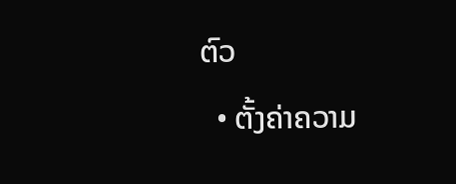ຕົວ
  • ຕັ້ງຄ່າຄວາມ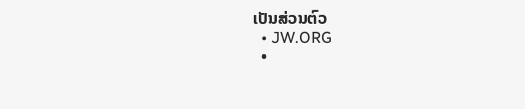ເປັນສ່ວນຕົວ
  • JW.ORG
  •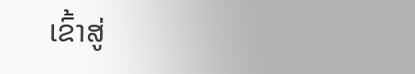ເຂົ້າສູ່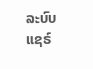ລະບົບ
ແຊຣ໌